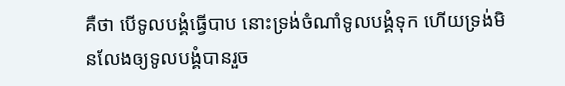គឺថា បើទូលបង្គំធ្វើបាប នោះទ្រង់ចំណាំទូលបង្គំទុក ហើយទ្រង់មិនលែងឲ្យទូលបង្គំបានរួច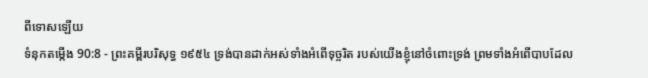ពីទោសឡើយ
ទំនុកតម្កើង 90:8 - ព្រះគម្ពីរបរិសុទ្ធ ១៩៥៤ ទ្រង់បានដាក់អស់ទាំងអំពើទុច្ចរិត របស់យើងខ្ញុំនៅចំពោះទ្រង់ ព្រមទាំងអំពើបាបដែល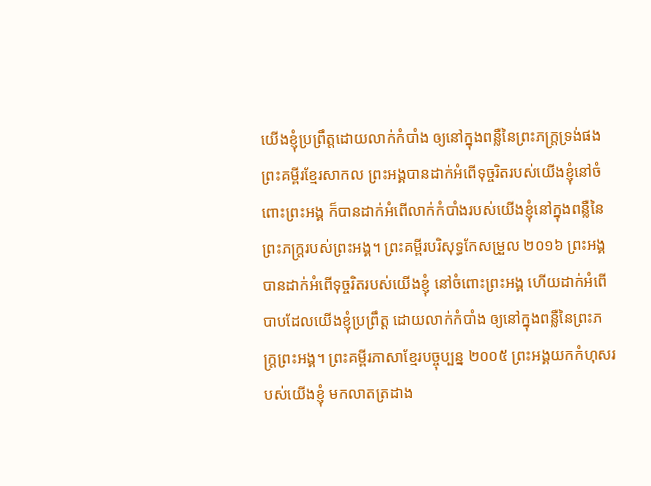យើងខ្ញុំប្រព្រឹត្តដោយលាក់កំបាំង ឲ្យនៅក្នុងពន្លឺនៃព្រះភក្ត្រទ្រង់ផង ព្រះគម្ពីរខ្មែរសាកល ព្រះអង្គបានដាក់អំពើទុច្ចរិតរបស់យើងខ្ញុំនៅចំពោះព្រះអង្គ ក៏បានដាក់អំពើលាក់កំបាំងរបស់យើងខ្ញុំនៅក្នុងពន្លឺនៃព្រះភក្ត្ររបស់ព្រះអង្គ។ ព្រះគម្ពីរបរិសុទ្ធកែសម្រួល ២០១៦ ព្រះអង្គបានដាក់អំពើទុច្ចរិតរបស់យើងខ្ញុំ នៅចំពោះព្រះអង្គ ហើយដាក់អំពើបាបដែលយើងខ្ញុំប្រព្រឹត្ត ដោយលាក់កំបាំង ឲ្យនៅក្នុងពន្លឺនៃព្រះភក្ត្រព្រះអង្គ។ ព្រះគម្ពីរភាសាខ្មែរបច្ចុប្បន្ន ២០០៥ ព្រះអង្គយកកំហុសរបស់យើងខ្ញុំ មកលាតត្រដាង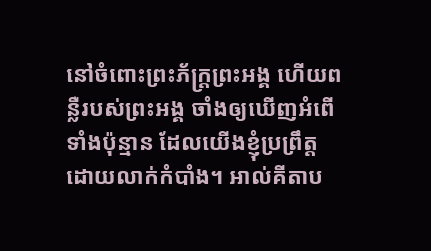នៅចំពោះព្រះភ័ក្ត្រព្រះអង្គ ហើយពន្លឺរបស់ព្រះអង្គ ចាំងឲ្យឃើញអំពើទាំងប៉ុន្មាន ដែលយើងខ្ញុំប្រព្រឹត្តដោយលាក់កំបាំង។ អាល់គីតាប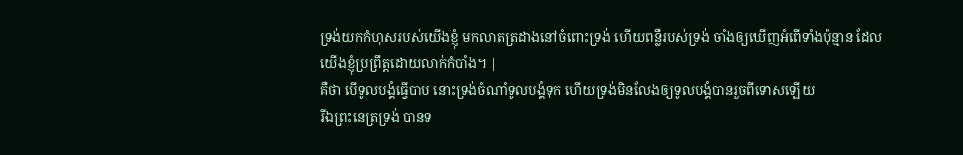ទ្រង់យកកំហុសរបស់យើងខ្ញុំ មកលាតត្រដាងនៅចំពោះទ្រង់ ហើយពន្លឺរបស់ទ្រង់ ចាំងឲ្យឃើញអំពើទាំងប៉ុន្មាន ដែលយើងខ្ញុំប្រព្រឹត្តដោយលាក់កំបាំង។ |
គឺថា បើទូលបង្គំធ្វើបាប នោះទ្រង់ចំណាំទូលបង្គំទុក ហើយទ្រង់មិនលែងឲ្យទូលបង្គំបានរួចពីទោសឡើយ
រីឯព្រះនេត្រទ្រង់ បានទ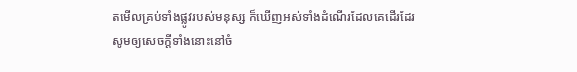តមើលគ្រប់ទាំងផ្លូវរបស់មនុស្ស ក៏ឃើញអស់ទាំងដំណើរដែលគេដើរដែរ
សូមឲ្យសេចក្ដីទាំងនោះនៅចំ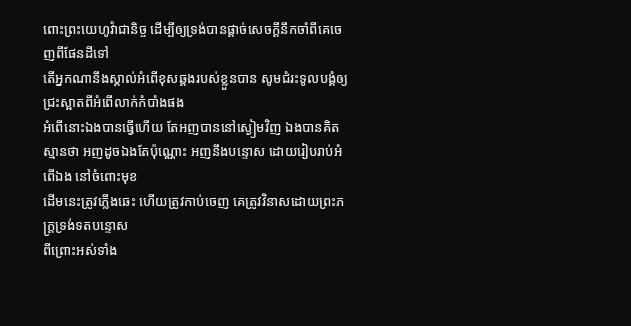ពោះព្រះយេហូវ៉ាជានិច្ច ដើម្បីឲ្យទ្រង់បានផ្តាច់សេចក្ដីនឹកចាំពីគេចេញពីផែនដីទៅ
តើអ្នកណានឹងស្គាល់អំពើខុសឆ្គងរបស់ខ្លួនបាន សូមជំរះទូលបង្គំឲ្យជ្រះស្អាតពីអំពើលាក់កំបាំងផង
អំពើនោះឯងបានធ្វើហើយ តែអញបាននៅស្ងៀមវិញ ឯងបានគិតស្មានថា អញដូចឯងតែប៉ុណ្ណោះ អញនឹងបន្ទោស ដោយរៀបរាប់អំពើឯង នៅចំពោះមុខ
ដើមនេះត្រូវភ្លើងឆេះ ហើយត្រូវកាប់ចេញ គេត្រូវវិនាសដោយព្រះភក្ត្រទ្រង់ទតបន្ទោស
ពីព្រោះអស់ទាំង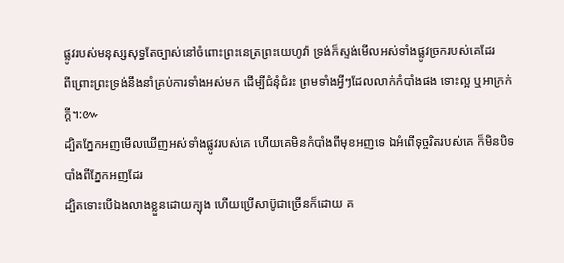ផ្លូវរបស់មនុស្សសុទ្ធតែច្បាស់នៅចំពោះព្រះនេត្រព្រះយេហូវ៉ា ទ្រង់ក៏ស្ទង់មើលអស់ទាំងផ្លូវច្រករបស់គេដែរ
ពីព្រោះព្រះទ្រង់នឹងនាំគ្រប់ការទាំងអស់មក ដើម្បីជំនុំជំរះ ព្រមទាំងអ្វីៗដែលលាក់កំបាំងផង ទោះល្អ ឬអាក្រក់ក្តី។:៚
ដ្បិតភ្នែកអញមើលឃើញអស់ទាំងផ្លូវរបស់គេ ហើយគេមិនកំបាំងពីមុខអញទេ ឯអំពើទុច្ចរិតរបស់គេ ក៏មិនបិទបាំងពីភ្នែកអញដែរ
ដ្បិតទោះបើឯងលាងខ្លួនដោយក្បុង ហើយប្រើសាប៊ូជាច្រើនក៏ដោយ គ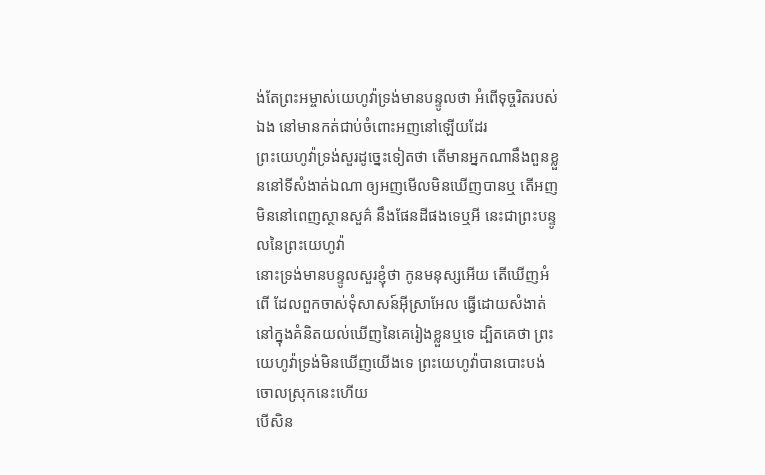ង់តែព្រះអម្ចាស់យេហូវ៉ាទ្រង់មានបន្ទូលថា អំពើទុច្ចរិតរបស់ឯង នៅមានកត់ជាប់ចំពោះអញនៅឡើយដែរ
ព្រះយេហូវ៉ាទ្រង់សួរដូច្នេះទៀតថា តើមានអ្នកណានឹងពួនខ្លួននៅទីសំងាត់ឯណា ឲ្យអញមើលមិនឃើញបានឬ តើអញមិននៅពេញស្ថានសួគ៌ នឹងផែនដីផងទេឬអី នេះជាព្រះបន្ទូលនៃព្រះយេហូវ៉ា
នោះទ្រង់មានបន្ទូលសួរខ្ញុំថា កូនមនុស្សអើយ តើឃើញអំពើ ដែលពួកចាស់ទុំសាសន៍អ៊ីស្រាអែល ធ្វើដោយសំងាត់ នៅក្នុងគំនិតយល់ឃើញនៃគេរៀងខ្លួនឬទេ ដ្បិតគេថា ព្រះយេហូវ៉ាទ្រង់មិនឃើញយើងទេ ព្រះយេហូវ៉ាបានបោះបង់ចោលស្រុកនេះហើយ
បើសិន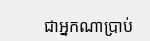ជាអ្នកណាប្រាប់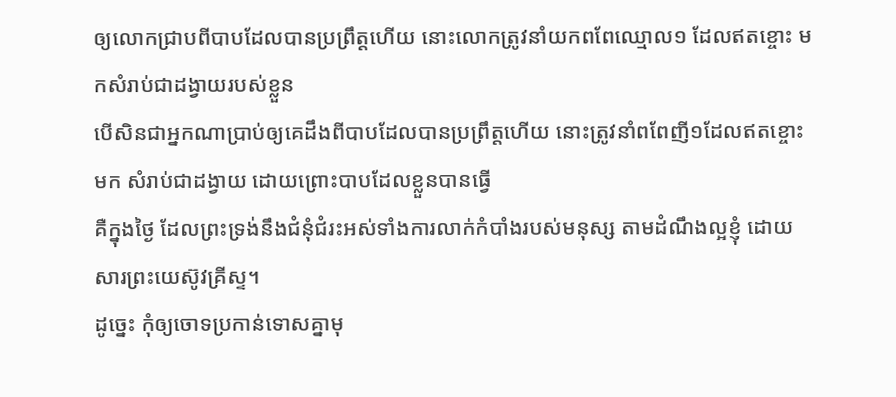ឲ្យលោកជ្រាបពីបាបដែលបានប្រព្រឹត្តហើយ នោះលោកត្រូវនាំយកពពែឈ្មោល១ ដែលឥតខ្ចោះ មកសំរាប់ជាដង្វាយរបស់ខ្លួន
បើសិនជាអ្នកណាប្រាប់ឲ្យគេដឹងពីបាបដែលបានប្រព្រឹត្តហើយ នោះត្រូវនាំពពែញី១ដែលឥតខ្ចោះមក សំរាប់ជាដង្វាយ ដោយព្រោះបាបដែលខ្លួនបានធ្វើ
គឺក្នុងថ្ងៃ ដែលព្រះទ្រង់នឹងជំនុំជំរះអស់ទាំងការលាក់កំបាំងរបស់មនុស្ស តាមដំណឹងល្អខ្ញុំ ដោយសារព្រះយេស៊ូវគ្រីស្ទ។
ដូច្នេះ កុំឲ្យចោទប្រកាន់ទោសគ្នាមុ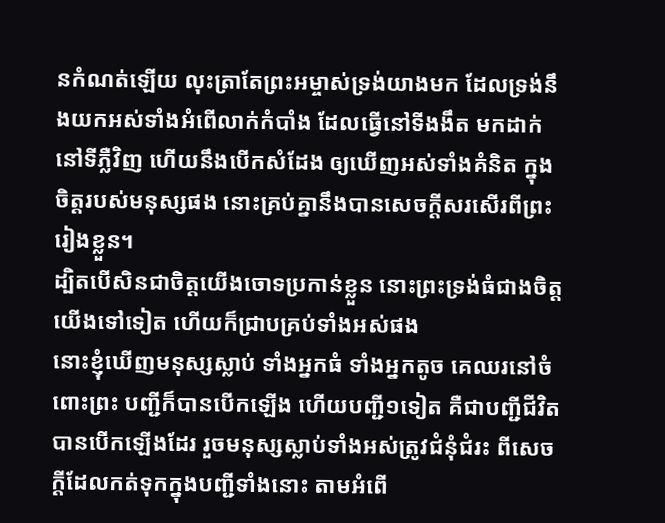នកំណត់ឡើយ លុះត្រាតែព្រះអម្ចាស់ទ្រង់យាងមក ដែលទ្រង់នឹងយកអស់ទាំងអំពើលាក់កំបាំង ដែលធ្វើនៅទីងងឹត មកដាក់នៅទីភ្លឺវិញ ហើយនឹងបើកសំដែង ឲ្យឃើញអស់ទាំងគំនិត ក្នុងចិត្តរបស់មនុស្សផង នោះគ្រប់គ្នានឹងបានសេចក្ដីសរសើរពីព្រះរៀងខ្លួន។
ដ្បិតបើសិនជាចិត្តយើងចោទប្រកាន់ខ្លួន នោះព្រះទ្រង់ធំជាងចិត្តយើងទៅទៀត ហើយក៏ជ្រាបគ្រប់ទាំងអស់ផង
នោះខ្ញុំឃើញមនុស្សស្លាប់ ទាំងអ្នកធំ ទាំងអ្នកតូច គេឈរនៅចំពោះព្រះ បញ្ជីក៏បានបើកឡើង ហើយបញ្ជី១ទៀត គឺជាបញ្ជីជីវិតបានបើកឡើងដែរ រួចមនុស្សស្លាប់ទាំងអស់ត្រូវជំនុំជំរះ ពីសេចក្ដីដែលកត់ទុកក្នុងបញ្ជីទាំងនោះ តាមអំពើ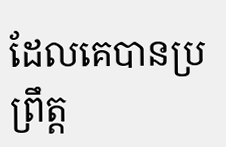ដែលគេបានប្រព្រឹត្ត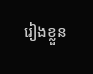រៀងខ្លួន